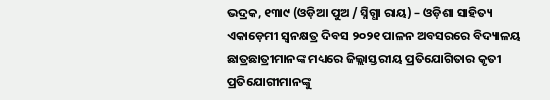ଭଦ୍ରକ, ୧୩ା୯ (ଓଡ଼ିଆ ପୁଅ / ସ୍ନିଗ୍ଧା ରାୟ) – ଓଡ଼ିଶା ସାହିତ୍ୟ ଏକାଡ଼େମୀ ସ୍ୱନକ୍ଷତ୍ର ଦିବସ ୨୦୨୧ ପାଳନ ଅବସରରେ ବିଦ୍ୟାଳୟ ଛାତ୍ରଛାତ୍ରୀମାନଙ୍କ ମଧ୍ୟରେ ଜିଲ୍ଲାସ୍ତରୀୟ ପ୍ରତିଯୋଗିତାର କୃତୀ ପ୍ରତିଯୋଗୀମାନଙ୍କୁ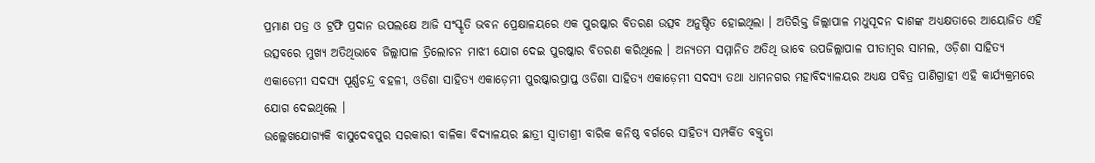ପ୍ରମାଣ ପତ୍ର ଓ ଟ୍ରଫି ପ୍ରଦାନ ଉପଲକ୍ଷେ ଆଜି ସଂସ୍କୃତି ଭବନ ପ୍ରେକ୍ଷାଳୟରେ ଏକ ପୁରଷ୍କାର ବିତରଣ ଉତ୍ସବ ଅନୁଷ୍ଠିତ ହୋଇଥିଲା । ଅତିରିକ୍ତ ଜିଲ୍ଲାପାଳ ମଧୁସୂଦନ ଦାଶଙ୍କ ଅଧ୍ୟକ୍ଷତାରେ ଆୟୋଜିତ ଏହି ଉତ୍ସବରେ ମୁଖ୍ୟ ଅତିଥିଭାବେ ଜିଲ୍ଲାପାଳ ତ୍ରିଲୋଚନ ମାଝୀ ଯୋଗ ଦେଇ ପୁରଷ୍କାର ବିତରଣ କରିଥିଲେ । ଅନ୍ୟତମ ସମ୍ମାନିତ ଅତିଥି ଭାବେ ଉପଜିଲ୍ଲାପାଳ ପୀତାମ୍ବର ସାମଲ, ଓଡ଼ିଶା ସାହିତ୍ୟ ଏକାଡେମୀ ସଦସ୍ୟ ପୂର୍ଣ୍ଣଚନ୍ଦ୍ର ବହଳୀ, ଓଡିଶା ସାହିତ୍ୟ ଏକାଡ଼େମୀ ପୁରଷ୍କାରପ୍ରାପ୍ତ ଓଡିଶା ସାହିତ୍ୟ ଏକାଡ଼େମୀ ସଦସ୍ୟ ତଥା ଧାମନଗର ମହାବିଦ୍ୟାଳୟର ଅଧ୍ୟକ୍ଷ ପବିତ୍ର ପାଣିଗ୍ରାହୀ ଏହି କାର୍ଯ୍ୟକ୍ରମରେ ଯୋଗ ଦେଇଥିଲେ ।
ଉଲ୍ଲେଖଯୋଗ୍ୟକି ବାସୁଦେବପୁର ସରକାରୀ ବାଳିକା ବିଦ୍ୟାଳୟର ଛାତ୍ରୀ ସ୍ୱାତୀଶ୍ରୀ ବାରିକ କନିଷ୍ଠ ବର୍ଗରେ ସାହିତ୍ୟ ସମ୍ପର୍କିତ ବକ୍ତୃତା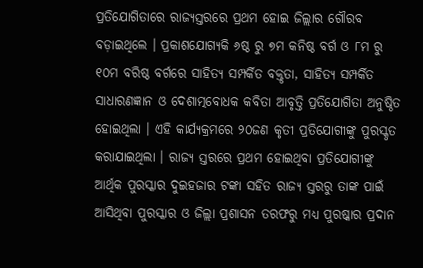ପ୍ରତିଯୋଗିତାରେ ରାଜ୍ୟସ୍ତରରେ ପ୍ରଥମ ହୋଇ ଜିଲ୍ଲାର ଗୌରବ ବଡ଼ାଇଥିଲେ । ପ୍ରକାଶଯୋଗ୍ୟକି ୬ଷ୍ଠ ରୁ ୭ମ କନିଷ୍ଠ ବର୍ଗ ଓ ୮ମ ରୁ ୧୦ମ ବରିଷ୍ଠ ବର୍ଗରେ ସାହିତ୍ୟ ସମ୍ପର୍କିତ ବକ୍ତୃତା, ସାହିତ୍ୟ ସମ୍ପର୍କିତ ସାଧାରଣଜ୍ଞାନ ଓ ଦେଶାତ୍ମବୋଧକ କବିତା ଆବୃତ୍ତି ପ୍ରତିଯୋଗିତା ଅନୁଷ୍ଠିତ ହୋଇଥିଲା । ଏହି କାର୍ଯ୍ୟକ୍ରମରେ ୨୦ଜଣ କୃତୀ ପ୍ରତିଯୋଗୀଙ୍କୁ ପୁରସ୍କୃତ କରାଯାଇଥିଲା । ରାଜ୍ୟ ସ୍ତରରେ ପ୍ରଥମ ହୋଇଥିବା ପ୍ରତିଯୋଗୀଙ୍କୁ ଆର୍ଥିକ ପୁରସ୍କାର ଦୁଇହଜାର ଟଙ୍କା ସହିତ ରାଜ୍ୟ ସ୍ତରରୁ ତାଙ୍କ ପାଇଁ ଆସିଥିବା ପୁରସ୍କାର ଓ ଜିଲ୍ଲା ପ୍ରଶାସନ ତରଫରୁ ମଧ୍ୟ ପୁରଷ୍କାର ପ୍ରଦାନ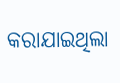କରାଯାଇଥିଲା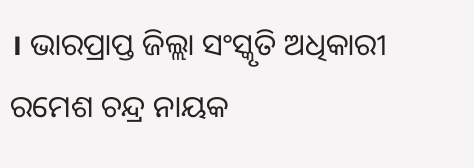। ଭାରପ୍ରାପ୍ତ ଜିଲ୍ଲା ସଂସ୍କୃତି ଅଧିକାରୀ ରମେଶ ଚନ୍ଦ୍ର ନାୟକ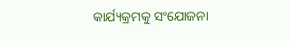କାର୍ଯ୍ୟକ୍ରମକୁ ସଂଯୋଜନା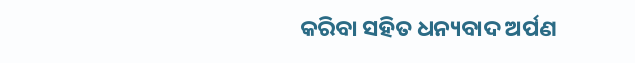କରିବା ସହିତ ଧନ୍ୟବାଦ ଅର୍ପଣ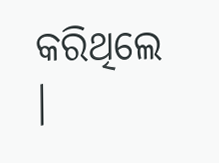କରିଥିଲେ ।